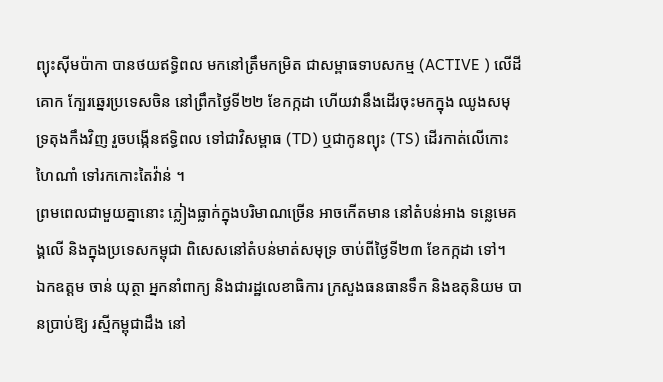ព្យុះស៊ីមប៉ាកា បានថយឥទ្ធិពល មកនៅត្រឹមកម្រិត ជាសម្ពាធទាបសកម្ម (ACTIVE ) លើដីគោក ក្បែរឆ្នេរប្រទេសចិន នៅព្រឹកថ្ងៃទី២២ ខែកក្កដា ហើយវានឹងដើរចុះមកក្នុង ឈូងសមុទ្រតុងកឹងវិញ រួចបង្កើនឥទ្ធិពល ទៅជាវិសម្ពាធ (TD) ឬជាកូនព្យុះ (TS) ដើរកាត់លើកោះហៃណាំ ទៅរកកោះតៃវ៉ាន់ ។
ព្រមពេលជាមួយគ្នានោះ ភ្លៀងធ្លាក់ក្នុងបរិមាណច្រើន អាចកើតមាន នៅតំបន់អាង ទន្លេមេគង្គលើ និងក្នុងប្រទេសកម្ពុជា ពិសេសនៅតំបន់មាត់សមុទ្រ ចាប់ពីថ្ងៃទី២៣ ខែកក្កដា ទៅ។
ឯកឧត្តម ចាន់ យុត្ថា អ្នកនាំពាក្យ និងជារដ្ឋលេខាធិការ ក្រសួងធនធានទឹក និងឧតុនិយម បានប្រាប់ឱ្យ រស្មីកម្ពុជាដឹង នៅ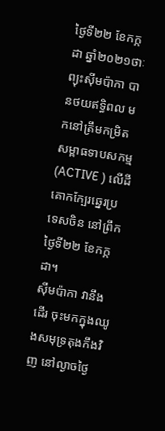ថ្ងៃទី២២ ខែកក្កដា ឆ្នាំ២០២១ថាៈ ព្យុះស៊ីមប៉ាកា បានថយឥទ្ធិពល មកនៅត្រឹមកម្រិត សម្ពាធទាបសកម្ម (ACTIVE ) លើដីគោកក្បែរឆ្នេរប្រទេសចិន នៅព្រឹកថ្ងៃទី២២ ខែកក្កដា។
ស៊ីមប៉ាកា វានឹងដើរ ចុះមកក្នុងឈូងសមុទ្រតុងកឹងវិញ នៅល្ងាចថ្ងៃ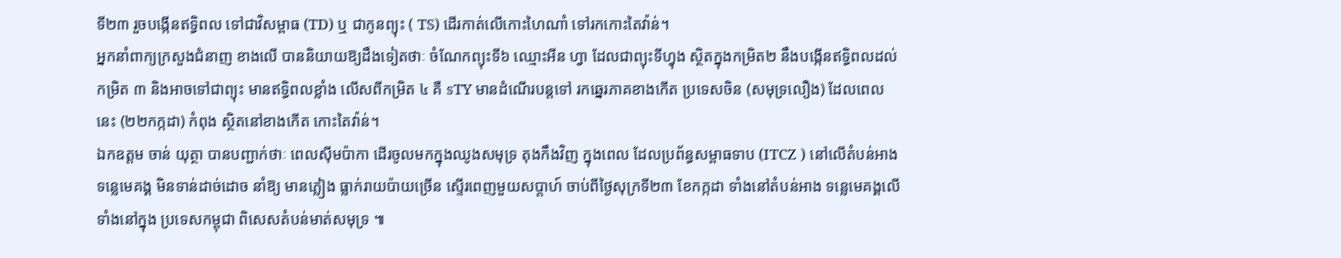ទី២៣ រួចបង្កើនឥទ្ធិពល ទៅជាវិសម្ពាធ (TD) ឬ ជាកូនព្យុះ ( TS) ដើរកាត់លើកោះហៃណាំ ទៅរកកោះតៃវ៉ាន់។
អ្នកនាំពាក្យក្រសួងជំនាញ ខាងលើ បាននិយាយឱ្យដឹងទៀតថាៈ ចំណែកព្យុះទី៦ ឈ្មោះអីន ហ្វា ដែលជាព្យុះទីហ្វុង ស្ថិតក្នុងកម្រិត២ នឹងបង្កើនឥទ្ធិពលដល់កម្រិត ៣ និងអាចទៅជាព្យុះ មានឥទ្ធិពលខ្លាំង លើសពីកម្រិត ៤ គឺ sTY មានដំណើរបន្តទៅ រកឆ្នេរភាគខាងកើត ប្រទេសចិន (សមុទ្រលឿង) ដែលពេលនេះ (២២កក្កដា) កំពុង ស្ថិតនៅខាងកើត កោះតៃវ៉ាន់។
ឯកឧត្តម ចាន់ យុត្ថា បានបញ្ជាក់ថាៈ ពេលស៊ីមប៉ាកា ដើរចូលមកក្នុងឈូងសមុទ្រ តុងកឹងវិញ ក្នុងពេល ដែលប្រព័ន្ធសម្ពាធទាប (ITCZ ) នៅលើតំបន់អាងទន្លេមេគង្គ មិនទាន់ដាច់ដោច នាំឱ្យ មានភ្លៀង ធ្លាក់រាយប៉ាយច្រើន ស្ទើរពេញមួយសប្តាហ៍ ចាប់ពីថ្ងៃសុក្រទី២៣ ខែកក្កដា ទាំងនៅតំបន់អាង ទន្លេមេគង្គលើទាំងនៅក្នុង ប្រទេសកម្ពុជា ពិសេសតំបន់មាត់សមុទ្រ ៕